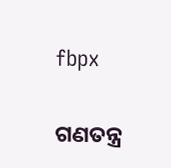fbpx

ଗଣତନ୍ତ୍ର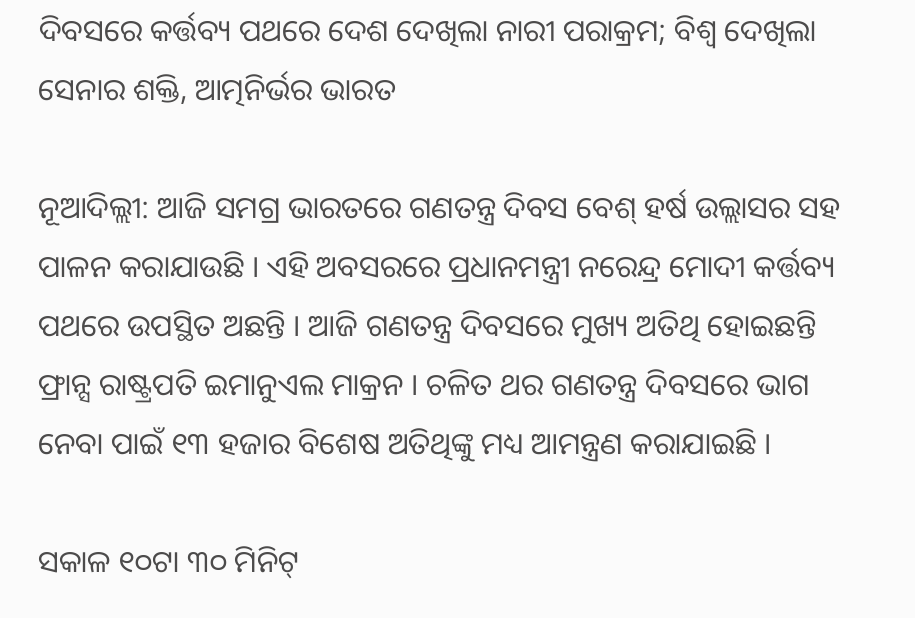ଦିବସରେ କର୍ତ୍ତବ୍ୟ ପଥରେ ଦେଶ ଦେଖିଲା ନାରୀ ପରାକ୍ରମ; ବିଶ୍ୱ ଦେଖିଲା ସେନାର ଶକ୍ତି, ଆତ୍ମନିର୍ଭର ଭାରତ

ନୂଆଦିଲ୍ଲୀ: ଆଜି ସମଗ୍ର ଭାରତରେ ଗଣତନ୍ତ୍ର ଦିବସ ବେଶ୍ ହର୍ଷ ଉଲ୍ଲାସର ସହ ପାଳନ କରାଯାଉଛି । ଏହି ଅବସରରେ ପ୍ରଧାନମନ୍ତ୍ରୀ ନରେନ୍ଦ୍ର ମୋଦୀ କର୍ତ୍ତବ୍ୟ ପଥରେ ଉପସ୍ଥିତ ଅଛନ୍ତି । ଆଜି ଗଣତନ୍ତ୍ର ଦିବସରେ ମୁଖ୍ୟ ଅତିଥି ହୋଇଛନ୍ତି ଫ୍ରାନ୍ସ ରାଷ୍ଟ୍ରପତି ଇମାନୁଏଲ ମାକ୍ରନ । ଚଳିତ ଥର ଗଣତନ୍ତ୍ର ଦିବସରେ ଭାଗ ନେବା ପାଇଁ ୧୩ ହଜାର ବିଶେଷ ଅତିଥିଙ୍କୁ ମଧ୍ୟ ଆମନ୍ତ୍ରଣ କରାଯାଇଛି ।

ସକାଳ ୧୦ଟା ୩୦ ମିନିଟ୍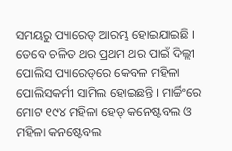ସମୟରୁ ପ୍ୟାରେଡ୍ ଆରମ୍ଭ ହୋଇଯାଇଛି । ତେବେ ଚଳିତ ଥର ପ୍ରଥମ ଥର ପାଇଁ ଦିଲ୍ଲୀ ପୋଲିସ ପ୍ୟାରେଡ୍‌ରେ କେବଳ ମହିଳା ପୋଲିସକର୍ମୀ ସାମିଲ ହୋଇଛନ୍ତି । ମାର୍ଚ୍ଚିଂରେ ମୋଟ ୧୯୪ ମହିଳା ହେଡ୍ କନେଷ୍ଟବଲ ଓ ମହିଳା କନଷ୍ଟେବଲ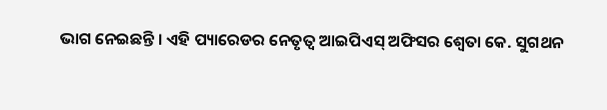ଭାଗ ନେଇଛନ୍ତି । ଏହି ପ୍ୟାରେଡର ନେତୃତ୍ୱ ଆଇପିଏସ୍ ଅଫିସର ଶ୍ୱେତା କେ. ସୁଗଥନ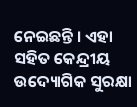ନେଇଛନ୍ତି । ଏହା ସହିତ କେନ୍ଦ୍ରୀୟ ଉଦ୍ୟୋଗିକ ସୁରକ୍ଷା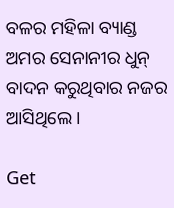ବଳର ମହିଳା ବ୍ୟାଣ୍ଡ ଅମର ସେନାନୀର ଧୁନ୍ ବାଦନ କରୁଥିବାର ନଜର ଆସିଥିଲେ ।

Get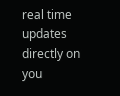real time updates directly on you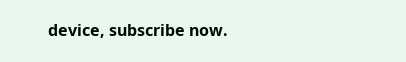device, subscribe now.